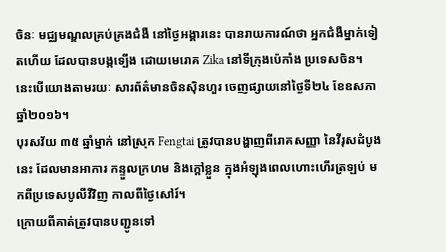ចិនៈ មជ្ឈមណ្ឌលគ្រប់គ្រងជំងឺ នៅថ្ងៃអង្គារនេះ បានរាយការណ៍ថា អ្នកជំងឺម្នាក់ទៀតហើយ ដែលបានបង្កទ្បើង ដោយមេរោគ Zika នៅទីក្រុងប៉េកាំង ប្រទេសចិន។ នេះបើយោងតាមរយៈ សារព័ត៌មានចិនស៊ិនហួរ ចេញផ្សាយនៅថ្ងៃទី២៤ ខែឧសភា ឆ្នាំ២០១៦។
បុរសវ័យ ៣៥ ឆ្នាំម្នាក់ នៅស្រុក Fengtai ត្រូវបានបង្ហាញពីរោគសញ្ញា នៃវីរុសដំបូងនេះ ដែលមានអាការ កន្ទួលក្រហម និងក្តៅខ្លួន ក្នុងអំឡុងពេលហោះហើរត្រឡប់ មកពីប្រទេសបូលីវីវិញ កាលពីថ្ងៃសៅរ៍។
ក្រោយពីគាត់ត្រូវបានបញ្ជូនទៅ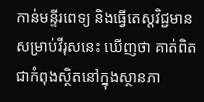កាន់មន្ទីរពេទ្យ និងធ្វើតេស្តវិជ្ជមាន សម្រាប់វីរុសនេះ ឃើញថា គាត់ពិតជាកំពុងស្ថិតនៅក្នុងស្ថានភា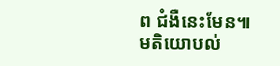ព ជំងឺនេះមែន៕
មតិយោបល់